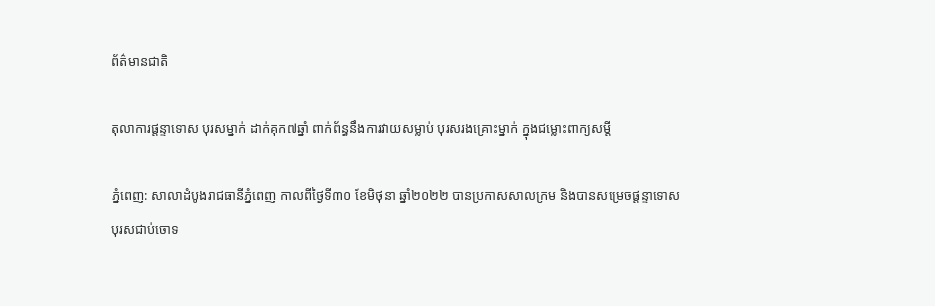ព័ត៌មានជាតិ

តុលាការផ្តន្ទាទោស បុរសម្នាក់ ដាក់គុក៧ឆ្នាំ ពាក់ព័ន្ធនឹងការវាយសម្លាប់ បុរសរងគ្រោះម្នាក់ ក្នុងជម្លោះពាក្យសម្តី

ភ្នំពេញ: សាលាដំបូងរាជធានីភ្នំពេញ កាលពីថ្ងៃទី៣០ ខែមិថុនា ឆ្នាំ២០២២ បានប្រកាសសាលក្រម និងបានសម្រេចផ្តន្ទាទោស បុរសជាប់ចោទ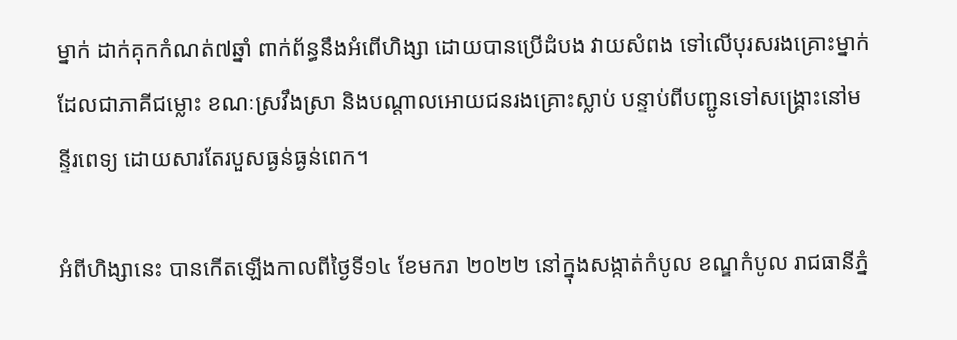ម្នាក់ ដាក់គុកកំណត់៧ឆ្នាំ ពាក់ព័ន្ធនឹងអំពើហិង្សា ដោយបានប្រើដំបង វាយសំពង ទៅលើបុរសរងគ្រោះម្នាក់ ដែលជាភាគីជម្លោះ ខណៈស្រវឹងស្រា និងបណ្តាលអោយជនរងគ្រោះស្លាប់ បន្ទាប់ពីបញ្ជូនទៅសង្គ្រោះនៅមន្ទីរពេទ្យ ដោយសារតែរបួសធ្ងន់ធ្ងន់ពេក។

អំពីហិង្សានេះ បានកើតឡើងកាលពីថ្ងៃទី១៤ ខែមករា ២០២២ នៅក្នុងសង្កាត់កំបូល ខណ្ឌកំបូល រាជធានីភ្នំ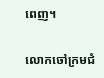ពេញ។

លោកចៅក្រមជំ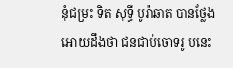នុំជម្រះ ទិត សុទ្ធី បូរ៉ាឆាត បានថ្លែងអោយដឹងថា ជនជាប់ចោទរូ បនេះ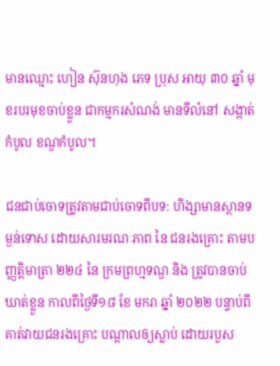មានឈ្មោះ ហៀន ស៊ុនហុង ភេទ ប្រុស អាយុ ៣០ ឆ្នាំ មុខរបរមុខចាប់ខ្លួន ជាកម្មករសំណង់ មានទីលំនៅ សង្កាត់កំបូល ខណ្ឌកំបូល។

ជនជាប់ចោទត្រូវតាមជាប់ចោទពីបទ: ហិង្សាមានស្ថានទម្ងន់ទោស ដោយសារមរណៈភាព នៃ ជនរងគ្រោះ តាមបញ្ញត្តិមាត្រា ២២៤ នៃ ក្រមព្រហ្មទណ្ឌ និង ត្រូវបានចាប់ឃាត់ខ្លួន កាលពីថ្ងៃទី១៨ ខែ មករា ឆ្នាំ ២០២២ បន្ទាប់ពីគាត់វាយជនរងគ្រោះ បណ្តាលឲ្យស្លាប់ ដោយរបួស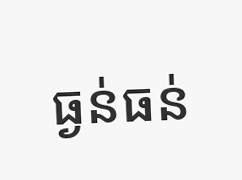ធ្ងន់ធន់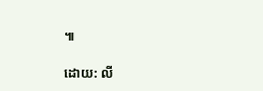៕

ដោយ: លី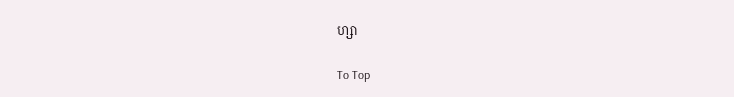ហ្សា

To Top